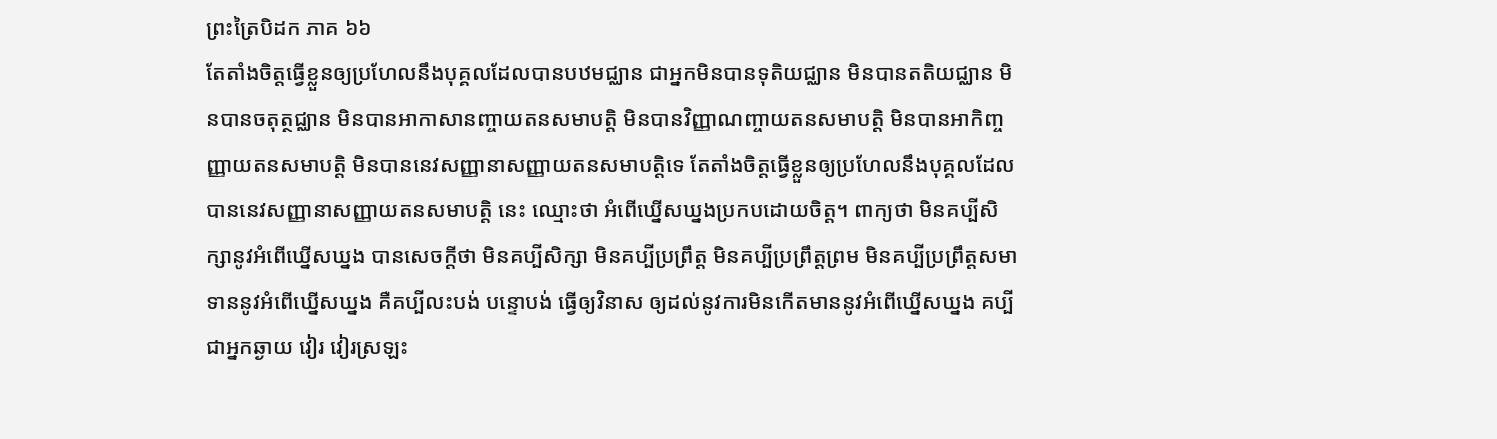ព្រះត្រៃបិដក ភាគ ៦៦
តែតាំងចិត្តធ្វើខ្លួនឲ្យប្រហែលនឹងបុគ្គលដែលបានបឋមជ្ឈាន ជាអ្នកមិនបានទុតិយជ្ឈាន មិនបានតតិយជ្ឈាន មិនបានចតុត្ថជ្ឈាន មិនបានអាកាសានញ្ចាយតនសមាបត្តិ មិនបានវិញ្ញាណញ្ចាយតនសមាបត្តិ មិនបានអាកិញ្ចញ្ញាយតនសមាបត្តិ មិនបាននេវសញ្ញានាសញ្ញាយតនសមាបត្តិទេ តែតាំងចិត្តធ្វើខ្លួនឲ្យប្រហែលនឹងបុគ្គលដែលបាននេវសញ្ញានាសញ្ញាយតនសមាបត្តិ នេះ ឈ្មោះថា អំពើឃ្នើសឃ្នងប្រកបដោយចិត្ត។ ពាក្យថា មិនគប្បីសិក្សានូវអំពើឃ្នើសឃ្នង បានសេចក្តីថា មិនគប្បីសិក្សា មិនគប្បីប្រព្រឹត្ត មិនគប្បីប្រព្រឹត្តព្រម មិនគប្បីប្រព្រឹត្តសមាទាននូវអំពើឃ្នើសឃ្នង គឺគប្បីលះបង់ បន្ទោបង់ ធ្វើឲ្យវិនាស ឲ្យដល់នូវការមិនកើតមាននូវអំពើឃ្នើសឃ្នង គប្បីជាអ្នកឆ្ងាយ វៀរ វៀរស្រឡះ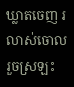ឃ្លាតចេញ រលាស់ចោល រួចស្រឡះ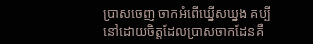ប្រាសចេញ ចាកអំពើឃ្នើសឃ្នង គប្បីនៅដោយចិត្តដែលប្រាសចាកដែនគឺ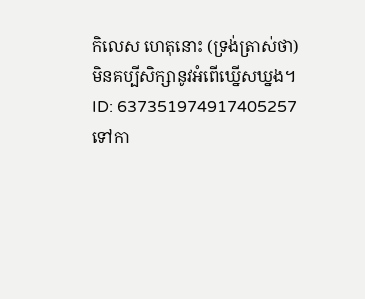កិលេស ហេតុនោះ (ទ្រង់ត្រាស់ថា) មិនគប្បីសិក្សានូវអំពើឃ្នើសឃ្នង។
ID: 637351974917405257
ទៅកា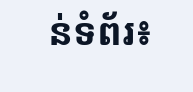ន់ទំព័រ៖